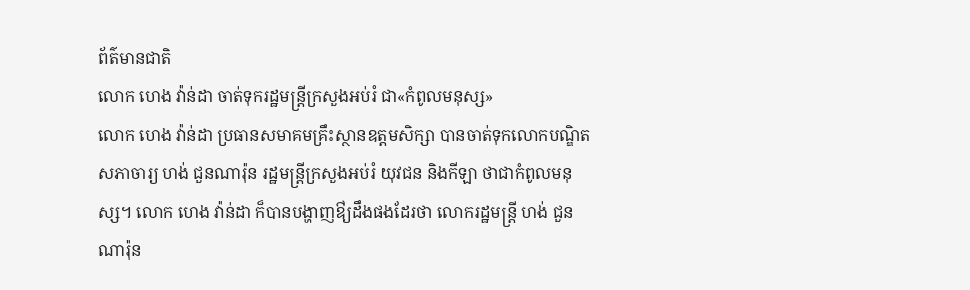ព័ត៌មានជាតិ
លោក ហេង វ៉ាន់ដា ចាត់ទុករដ្ឋមន្ត្រីក្រសួងអប់រំ ជា«កំពូលមនុស្ស»
លោក ហេង វ៉ាន់ដា ប្រធានសមាគមគ្រឹះស្ថានឧត្តមសិក្សា បានចាត់ទុកលោកបណ្ឌិតសភាចារ្យ ហង់ ជួនណារ៉ុន រដ្ឋមន្ត្រីក្រសួងអប់រំ យុវជន និងកីឡា ថាជាកំពូលមនុស្ស។ លោក ហេង វ៉ាន់ដា ក៏បានបង្ហាញឳ្យដឹងផងដែរថា លោករដ្ឋមន្រ្តី ហង់ ជួនណារ៉ុន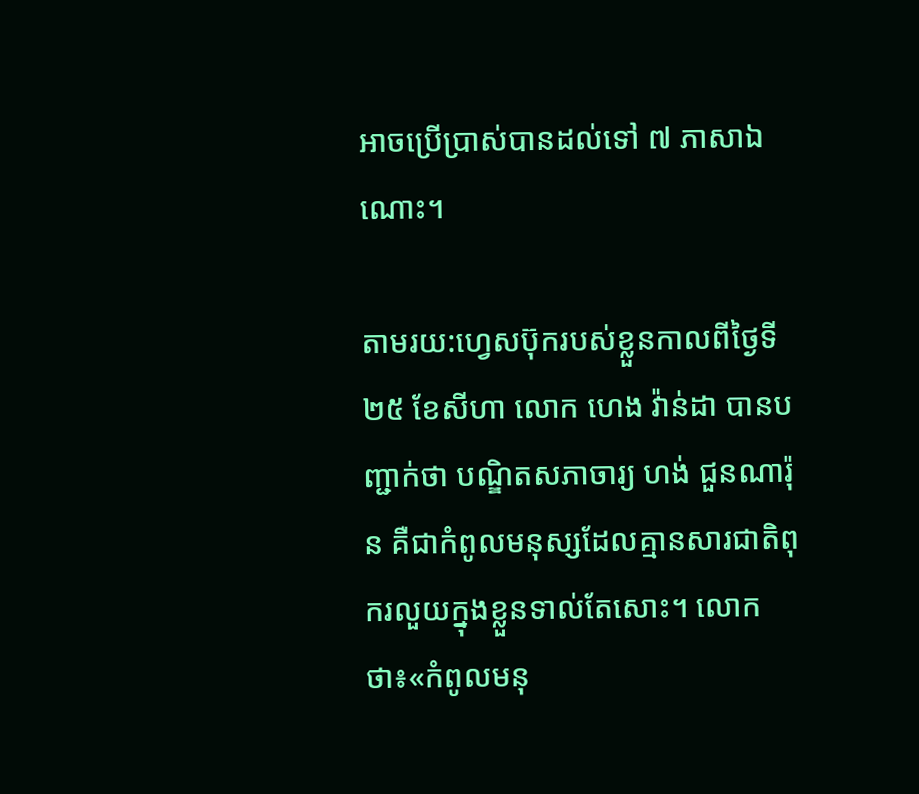អាចប្រើប្រាស់បានដល់ទៅ ៧ ភាសាឯណោះ។

តាមរយ:ហ្វេសប៊ុករបស់ខ្លួនកាលពីថ្ងៃទី២៥ ខែសីហា លោក ហេង វ៉ាន់ដា បានបញ្ជាក់ថា បណ្ឌិតសភាចារ្យ ហង់ ជួនណារ៉ុន គឺជាកំពូលមនុស្សដែលគ្មានសារជាតិពុករលួយក្នុងខ្លួនទាល់តែសោះ។ លោកថា៖«កំពូលមនុ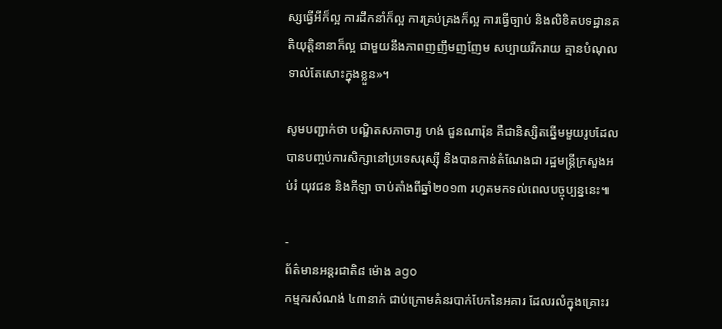ស្សធ្វើអីក៏ល្អ ការដឹកនាំក៏ល្អ ការគ្រប់គ្រងក៏ល្អ ការធ្វើច្បាប់ និងលិខិតបទដ្ឋានគតិយុត្តិនានាក៏ល្អ ជាមួយនឹងភាពញញឹមញញែម សប្បាយរីករាយ គ្មានបំណុលទាល់តែសោះក្នុងខ្លួន»។

សូមបញ្ជាក់ថា បណ្ឌិតសភាចារ្យ ហង់ ជួនណារ៉ុន គឺជានិស្សិតឆ្នើមមួយរូបដែលបានបញ្ចប់ការសិក្សានៅប្រទេសរុស្ស៊ី និងបានកាន់តំណែងជា រដ្ឋមន្ត្រីក្រសួងអប់រំ យុវជន និងកីឡា ចាប់តាំងពីឆ្នាំ២០១៣ រហូតមកទល់ពេលបច្ចុប្បន្ននេះ៕

-
ព័ត៌មានអន្ដរជាតិ៨ ម៉ោង ago
កម្មករសំណង់ ៤៣នាក់ ជាប់ក្រោមគំនរបាក់បែកនៃអគារ ដែលរលំក្នុងគ្រោះរ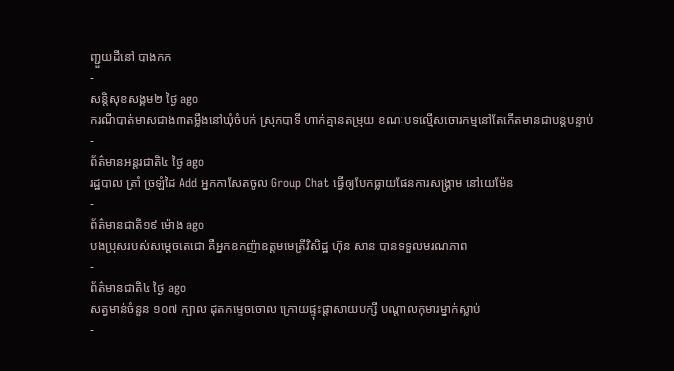ញ្ជួយដីនៅ បាងកក
-
សន្តិសុខសង្គម២ ថ្ងៃ ago
ករណីបាត់មាសជាង៣តម្លឹងនៅឃុំចំបក់ ស្រុកបាទី ហាក់គ្មានតម្រុយ ខណៈបទល្មើសចោរកម្មនៅតែកើតមានជាបន្តបន្ទាប់
-
ព័ត៌មានអន្ដរជាតិ៤ ថ្ងៃ ago
រដ្ឋបាល ត្រាំ ច្រឡំដៃ Add អ្នកកាសែតចូល Group Chat ធ្វើឲ្យបែកធ្លាយផែនការសង្គ្រាម នៅយេម៉ែន
-
ព័ត៌មានជាតិ១៩ ម៉ោង ago
បងប្រុសរបស់សម្ដេចតេជោ គឺអ្នកឧកញ៉ាឧត្តមមេត្រីវិសិដ្ឋ ហ៊ុន សាន បានទទួលមរណភាព
-
ព័ត៌មានជាតិ៤ ថ្ងៃ ago
សត្វមាន់ចំនួន ១០៧ ក្បាល ដុតកម្ទេចចោល ក្រោយផ្ទុះផ្ដាសាយបក្សី បណ្តាលកុមារម្នាក់ស្លាប់
-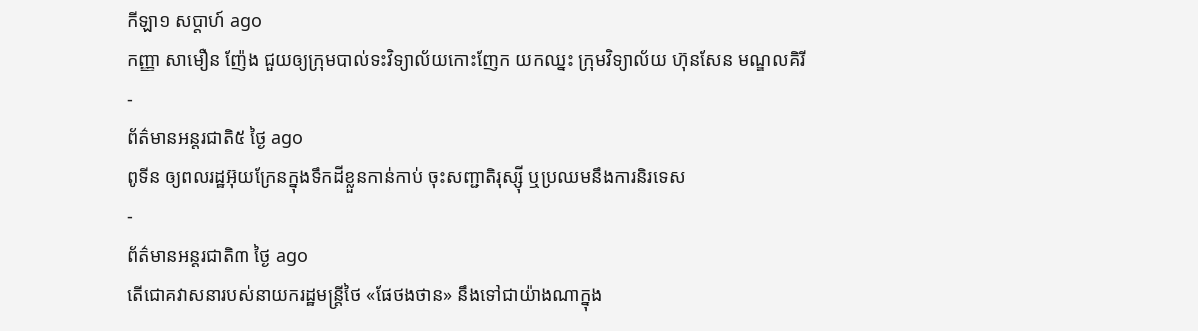កីឡា១ សប្តាហ៍ ago
កញ្ញា សាមឿន ញ៉ែង ជួយឲ្យក្រុមបាល់ទះវិទ្យាល័យកោះញែក យកឈ្នះ ក្រុមវិទ្យាល័យ ហ៊ុនសែន មណ្ឌលគិរី
-
ព័ត៌មានអន្ដរជាតិ៥ ថ្ងៃ ago
ពូទីន ឲ្យពលរដ្ឋអ៊ុយក្រែនក្នុងទឹកដីខ្លួនកាន់កាប់ ចុះសញ្ជាតិរុស្ស៊ី ឬប្រឈមនឹងការនិរទេស
-
ព័ត៌មានអន្ដរជាតិ៣ ថ្ងៃ ago
តើជោគវាសនារបស់នាយករដ្ឋមន្ត្រីថៃ «ផែថងថាន» នឹងទៅជាយ៉ាងណាក្នុង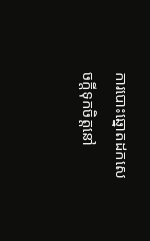ការបោះឆ្នោតដកសេចក្តីទុកចិត្តនៅ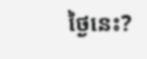ថ្ងៃនេះ?